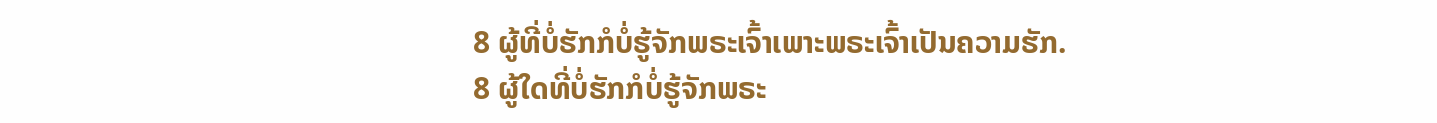8 ຜູ້ທີ່ບໍ່ຮັກກໍບໍ່ຮູ້ຈັກພຣະເຈົ້າເພາະພຣະເຈົ້າເປັນຄວາມຮັກ.
8 ຜູ້ໃດທີ່ບໍ່ຮັກກໍບໍ່ຮູ້ຈັກພຣະ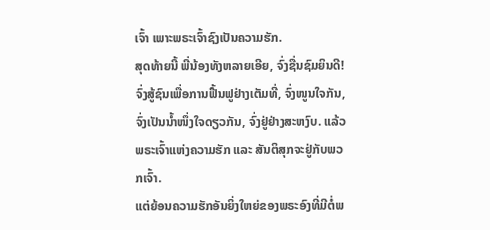ເຈົ້າ ເພາະພຣະເຈົ້າຊົງເປັນຄວາມຮັກ.
ສຸດທ້າຍນີ້ ພີ່ນ້ອງທັງຫລາຍເອີຍ, ຈົ່ງຊື່ນຊົມຍິນດີ! ຈົ່ງສູ້ຊົນເພື່ອການຟື້ນຟູຢ່າງເຕັມທີ່, ຈົ່ງໜູນໃຈກັນ, ຈົ່ງເປັນນ້ຳໜຶ່ງໃຈດຽວກັນ, ຈົ່ງຢູ່ຢ່າງສະຫງົບ. ແລ້ວພຣະເຈົ້າແຫ່ງຄວາມຮັກ ແລະ ສັນຕິສຸກຈະຢູ່ກັບພວກເຈົ້າ.
ແຕ່ຍ້ອນຄວາມຮັກອັນຍິ່ງໃຫຍ່ຂອງພຣະອົງທີ່ມີຕໍ່ພ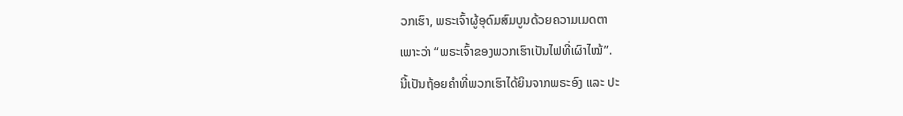ວກເຮົາ, ພຣະເຈົ້າຜູ້ອຸດົມສົມບູນດ້ວຍຄວາມເມດຕາ
ເພາະວ່າ “ພຣະເຈົ້າຂອງພວກເຮົາເປັນໄຟທີ່ເຜົາໄໝ້”.
ນີ້ເປັນຖ້ອຍຄຳທີ່ພວກເຮົາໄດ້ຍິນຈາກພຣະອົງ ແລະ ປະ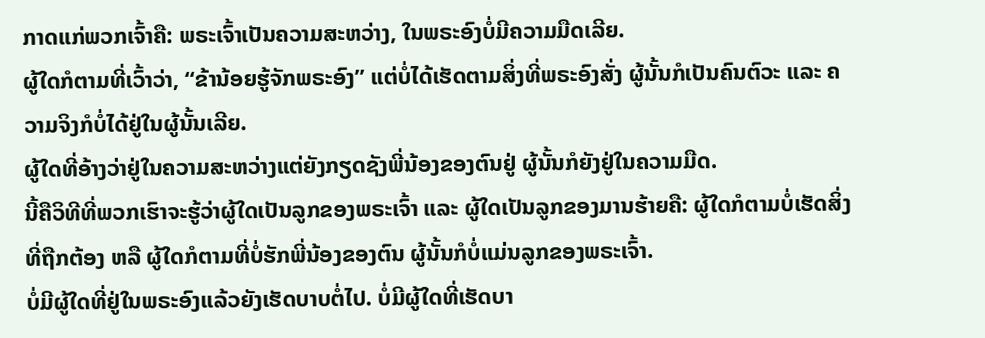ກາດແກ່ພວກເຈົ້າຄື: ພຣະເຈົ້າເປັນຄວາມສະຫວ່າງ, ໃນພຣະອົງບໍ່ມີຄວາມມືດເລີຍ.
ຜູ້ໃດກໍຕາມທີ່ເວົ້າວ່າ, “ຂ້ານ້ອຍຮູ້ຈັກພຣະອົງ” ແຕ່ບໍ່ໄດ້ເຮັດຕາມສິ່ງທີ່ພຣະອົງສັ່ງ ຜູ້ນັ້ນກໍເປັນຄົນຕົວະ ແລະ ຄວາມຈິງກໍບໍ່ໄດ້ຢູ່ໃນຜູ້ນັ້ນເລີຍ.
ຜູ້ໃດທີ່ອ້າງວ່າຢູ່ໃນຄວາມສະຫວ່າງແຕ່ຍັງກຽດຊັງພີ່ນ້ອງຂອງຕົນຢູ່ ຜູ້ນັ້ນກໍຍັງຢູ່ໃນຄວາມມືດ.
ນີ້ຄືວິທີທີ່ພວກເຮົາຈະຮູ້ວ່າຜູ້ໃດເປັນລູກຂອງພຣະເຈົ້າ ແລະ ຜູ້ໃດເປັນລູກຂອງມານຮ້າຍຄື: ຜູ້ໃດກໍຕາມບໍ່ເຮັດສິ່ງທີ່ຖືກຕ້ອງ ຫລື ຜູ້ໃດກໍຕາມທີ່ບໍ່ຮັກພີ່ນ້ອງຂອງຕົນ ຜູ້ນັ້ນກໍບໍ່ແມ່ນລູກຂອງພຣະເຈົ້າ.
ບໍ່ມີຜູ້ໃດທີ່ຢູ່ໃນພຣະອົງແລ້ວຍັງເຮັດບາບຕໍ່ໄປ. ບໍ່ມີຜູ້ໃດທີ່ເຮັດບາ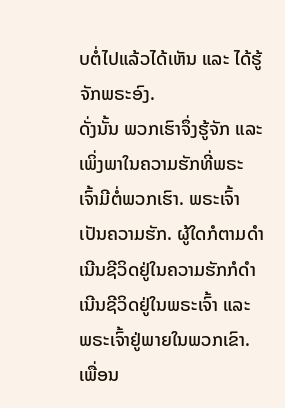ບຕໍ່ໄປແລ້ວໄດ້ເຫັນ ແລະ ໄດ້ຮູ້ຈັກພຣະອົງ.
ດັ່ງນັ້ນ ພວກເຮົາຈຶ່ງຮູ້ຈັກ ແລະ ເພິ່ງພາໃນຄວາມຮັກທີ່ພຣະເຈົ້າມີຕໍ່ພວກເຮົາ. ພຣະເຈົ້າເປັນຄວາມຮັກ. ຜູ້ໃດກໍຕາມດຳເນີນຊີວິດຢູ່ໃນຄວາມຮັກກໍດຳເນີນຊີວິດຢູ່ໃນພຣະເຈົ້າ ແລະ ພຣະເຈົ້າຢູ່ພາຍໃນພວກເຂົາ.
ເພື່ອນ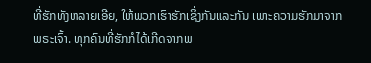ທີ່ຮັກທັງຫລາຍເອີຍ, ໃຫ້ພວກເຮົາຮັກເຊິ່ງກັນແລະກັນ ເພາະຄວາມຮັກມາຈາກພຣະເຈົ້າ. ທຸກຄົນທີ່ຮັກກໍໄດ້ເກີດຈາກພ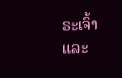ຣະເຈົ້າ ແລະ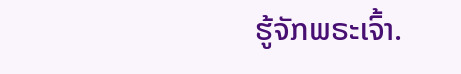ຮູ້ຈັກພຣະເຈົ້າ.